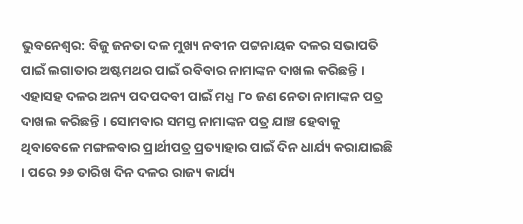ଭୁବନେଶ୍ବର: ବିଜୁ ଜନତା ଦଳ ମୁଖ୍ୟ ନବୀନ ପଟ୍ଟନାୟକ ଦଳର ସଭାପତି ପାଇଁ ଲଗାତାର ଅଷ୍ଟମଥର ପାଇଁ ରବିବାର ନାମାଙ୍କନ ଦାଖଲ କରିଛନ୍ତି । ଏହାସହ ଦଳର ଅନ୍ୟ ପଦପଦବୀ ପାଇଁ ମଧ୍ଯ ୮୦ ଜଣ ନେତା ନାମାଙ୍କନ ପତ୍ର ଦାଖଲ କରିଛନ୍ତି । ସୋମବାର ସମସ୍ତ ନାମାଙ୍କନ ପତ୍ର ଯାଞ୍ଚ ହେବାକୁ ଥିବାବେଳେ ମଙ୍ଗଳବାର ପ୍ରାର୍ଥୀପତ୍ର ପ୍ରତ୍ୟାହାର ପାଇଁ ଦିନ ଧାର୍ଯ୍ୟ କରାଯାଇଛି । ପରେ ୨୬ ତାରିଖ ଦିନ ଦଳର ରାଜ୍ୟ କାର୍ଯ୍ୟ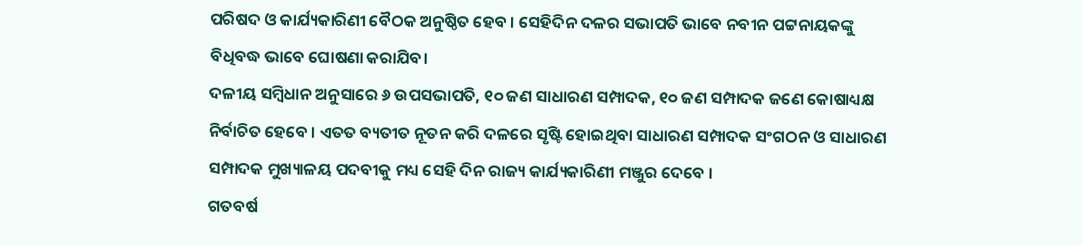ପରିଷଦ ଓ କାର୍ଯ୍ୟକାରିଣୀ ବୈଠକ ଅନୁଷ୍ଠିତ ହେବ । ସେହିଦିନ ଦଳର ସଭାପତି ଭାବେ ନବୀନ ପଟ୍ଟନାୟକଙ୍କୁ ବିଧିବଦ୍ଧ ଭାବେ ଘୋଷଣା କରାଯିବ।
ଦଳୀୟ ସମ୍ବିଧାନ ଅନୁସାରେ ୬ ଉପସଭାପତି, ୧୦ ଜଣ ସାଧାରଣ ସମ୍ପାଦକ, ୧୦ ଜଣ ସମ୍ପାଦକ ଜଣେ କୋଷାଧ୍ୟକ୍ଷ ନିର୍ବାଚିତ ହେବେ । ଏତତ ବ୍ୟତୀତ ନୂତନ କରି ଦଳରେ ସୃଷ୍ଟି ହୋଇଥିବା ସାଧାରଣ ସମ୍ପାଦକ ସଂଗଠନ ଓ ସାଧାରଣ ସମ୍ପାଦକ ମୁଖ୍ୟାଳୟ ପଦବୀକୁ ମଧ୍ୟ ସେହି ଦିନ ରାଜ୍ୟ କାର୍ଯ୍ୟକାରିଣୀ ମଞ୍ଜୁର ଦେବେ ।
ଗତବର୍ଷ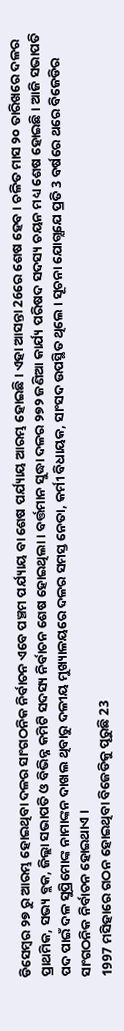ଡିସେମ୍ବର ୨୭ ରୁ ଆରମ୍ଭ ହୋଇଥିବା ଦଳର ସାଂଗଠନିକ ନିର୍ବାଚନ ଏବେ ପଞ୍ଚମ ପର୍ଯ୍ୟାୟ ବା ଶେଷ ପର୍ଯ୍ୟାୟ ଆରମ୍ଭ ହୋଇଛି । ଏହା ଆସନ୍ତା 26ରେ ଶେଷ ହେବ । ଚଳିତ ମାସ ୨୦ ତାରିଖରେ ଦଳର ପ୍ରାଥମିକ, ସଭ୍ୟ ବ୍ଲକ, ଜିଲ୍ଲା ସଭାପତି ଓ ବିଭିନ୍ନ କମିଟି ସଦସ୍ୟ ନିର୍ବାଚନ ଶେଷ ହୋଇଥିଲା । ବର୍ତ୍ତମାନ ସୁଦ୍ଧା ଦଳର ୨୭୨ ଜଣିଆ କାର୍ଯ୍ୟ ପରିଷଦ ସଦସ୍ୟ ଚୟନ ମଧ୍ୟ ଶେଷ ହୋଇଛି । ଆଜି ସଭାପତି ପଦ ପାଇଁ ଦଳ ସୁପ୍ରିମୋଙ୍କ ନାମାଙ୍କନ ଦାଖଲ ଥିବାରୁ ଦଳୀୟ ମୁଖ୍ୟାଳୟରେ ଦଳର ସମସ୍ତ ନେତା, କର୍ମୀ ବିଧାୟକ, ସାଂସଦ ଉପସ୍ଥିତ ଥିଲେ । ସୂଚନା ଯୋଗ୍ଯଯେ ପ୍ରତି 3 ବର୍ଷରେ ଥରେ ବିଜେଡିର ସାଂଗଠନିକ ନିର୍ବାଚନ ହୋଇଥାଏ ।
1997 ମସିହାରେ ଗଠନ ହୋଇଥିବା ବିଜେଡିକୁ ପୂରୁଛି 23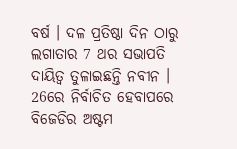ବର୍ଷ । ଦଳ ପ୍ରତିଷ୍ଠା ଦିନ ଠାରୁ ଲଗାତାର 7 ଥର ସଭାପତି ଦାୟିତ୍ବ ତୁଳାଇଛନ୍ତି ନବୀନ । 26ରେ ନିର୍ବାଚିତ ହେବାପରେ ବିଜେଡିର ଅଷ୍ଟମ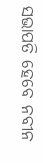ସଭାପତି ହେବେ ନବୀନ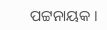ପଟ୍ଟନାୟକ ।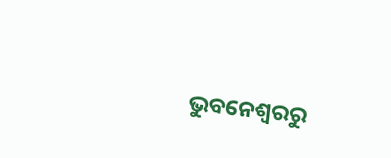ଭୁବନେଶ୍ବରରୁ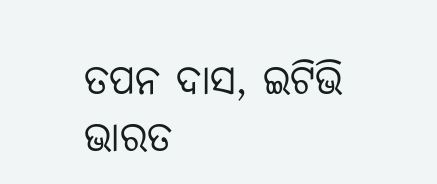ତପନ ଦାସ, ଇଟିଭି ଭାରତ